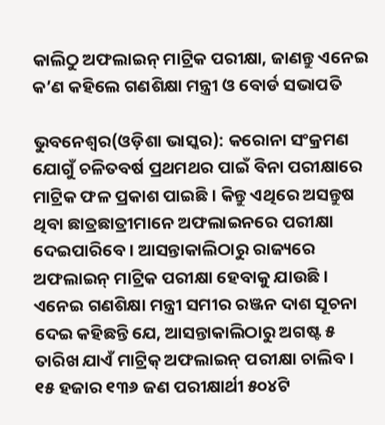କାଲିଠୁ ଅଫଲାଇନ୍ ମାଟ୍ରିକ ପରୀକ୍ଷା, ଜାଣନ୍ତୁ ଏନେଇ କ’ଣ କହିଲେ ଗଣଶିକ୍ଷା ମନ୍ତ୍ରୀ ଓ ବୋର୍ଡ ସଭାପତି

ଭୁବନେଶ୍ୱର(ଓଡ଼ିଶା ଭାସ୍କର): କରୋନା ସଂକ୍ରମଣ ଯୋଗୁଁ ଚଳିତବର୍ଷ ପ୍ରଥମଥର ପାଇଁ ବିନା ପରୀକ୍ଷାରେ ମାଟ୍ରିକ ଫଳ ପ୍ରକାଶ ପାଇଛି । କିନ୍ତୁ ଏଥିରେ ଅସନ୍ତୁଷ ଥିବା ଛାତ୍ରଛାତ୍ରୀମାନେ ଅଫଲାଇନରେ ପରୀକ୍ଷା ଦେଇପାରିବେ । ଆସନ୍ତାକାଲିଠାରୁ ରାଜ୍ୟରେ ଅଫଲାଇନ୍ ମାଟ୍ରିକ ପରୀକ୍ଷା ହେବାକୁ ଯାଉଛି । ଏନେଇ ଗଣଶିକ୍ଷା ମନ୍ତ୍ରୀ ସମୀର ରଞ୍ଜନ ଦାଶ ସୂଚନା ଦେଇ କହିଛନ୍ତି ଯେ, ଆସନ୍ତାକାଲିଠାରୁ ଅଗଷ୍ଟ ୫ ତାରିଖ ଯାଏଁ ମାଟ୍ରିକ୍ ଅଫଲାଇନ୍ ପରୀକ୍ଷା ଚାଲିବ । ୧୫ ହଜାର ୧୩୬ ଜଣ ପରୀକ୍ଷାର୍ଥୀ ୫୦୪ଟି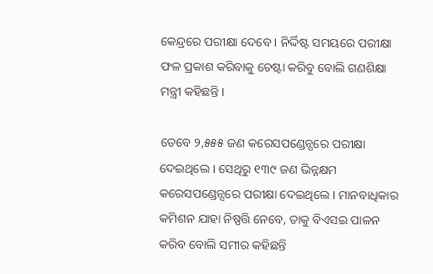କେନ୍ଦ୍ରରେ ପରୀକ୍ଷା ଦେବେ । ନିର୍ଦ୍ଦିଷ୍ଟ ସମୟରେ ପରୀକ୍ଷା ଫଳ ପ୍ରକାଶ କରିବାକୁ ଚେଷ୍ଟା କରିବୁ ବୋଲି ଗଣଶିକ୍ଷା ମନ୍ତ୍ରୀ କହିଛନ୍ତି ।

ତେବେ ୨,୫୫୫ ଜଣ କରେସପଣ୍ଡେନ୍ସରେ ପରୀକ୍ଷା ଦେଇଥିଲେ । ସେଥିରୁ ୧୩୯ ଜଣ ଭିନ୍ନକ୍ଷମ କରେସପଣ୍ଡେନ୍ସରେ ପରୀକ୍ଷା ଦେଇଥିଲେ । ମାନବାଧିକାର କମିଶନ ଯାହା ନିଷ୍ପତ୍ତି ନେବେ, ତାକୁ ବିଏସଇ ପାଳନ କରିବ ବୋଲି ସମୀର କହିଛନ୍ତି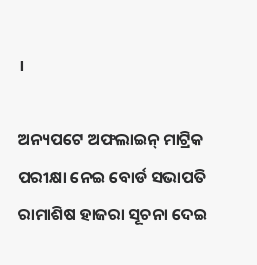।

ଅନ୍ୟପଟେ ଅଫଲାଇନ୍ ମାଟ୍ରିକ ପରୀକ୍ଷା ନେଇ ବୋର୍ଡ ସଭାପତି ରାମାଶିଷ ହାଜରା ସୂଚନା ଦେଇ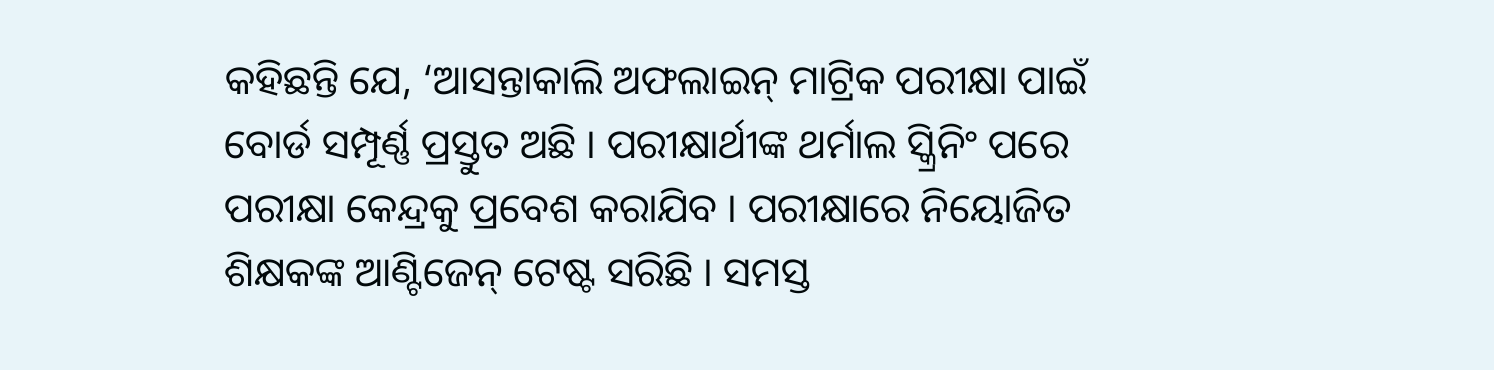କହିଛନ୍ତି ଯେ, ‘ଆସନ୍ତାକାଲି ଅଫଲାଇନ୍ ମାଟ୍ରିକ ପରୀକ୍ଷା ପାଇଁ ବୋର୍ଡ ସମ୍ପୂର୍ଣ୍ଣ ପ୍ରସ୍ତୁତ ଅଛି । ପରୀକ୍ଷାର୍ଥୀଙ୍କ ଥର୍ମାଲ ସ୍କ୍ରିନିଂ ପରେ ପରୀକ୍ଷା କେନ୍ଦ୍ରକୁ ପ୍ରବେଶ କରାଯିବ । ପରୀକ୍ଷାରେ ନିୟୋଜିତ ଶିକ୍ଷକଙ୍କ ଆଣ୍ଟିଜେନ୍ ଟେଷ୍ଟ ସରିଛି । ସମସ୍ତ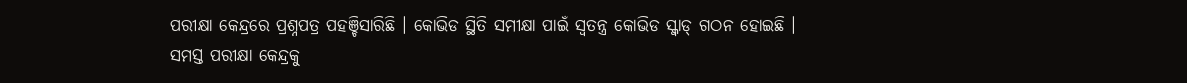ପରୀକ୍ଷା କେନ୍ଦ୍ରରେ ପ୍ରଶ୍ନପତ୍ର ପହଞ୍ଚିସାରିଛି । କୋଭିଡ ସ୍ଥିତି ସମୀକ୍ଷା ପାଇଁ ସ୍ୱତନ୍ତ୍ର କୋଭିଡ ସ୍କ୍ୱାଡ୍ ଗଠନ ହୋଇଛି । ସମସ୍ତ ପରୀକ୍ଷା କେନ୍ଦ୍ରକୁ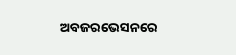ଅବଜରଭେସନରେ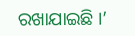ରଖାଯାଇଛି ।’